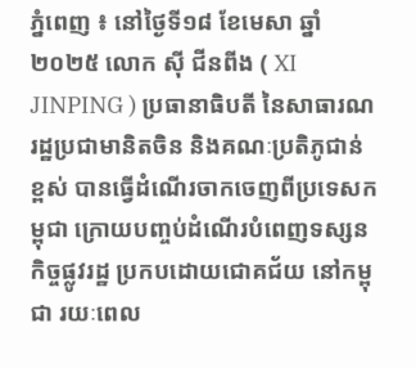ភ្នំពេញ ៖ នៅថ្ងៃទី១៨ ខែមេសា ឆ្នាំ២០២៥ លោក ស៊ី ជីនពីង ( XI JINPING ) ប្រធានាធិបតី នៃសាធារណរដ្ឋប្រជាមានិតចិន និងគណៈប្រតិភូជាន់ខ្ពស់ បានធ្វើដំណើរចាកចេញពីប្រទេសកម្ពុជា ក្រោយបញ្ចប់ដំណើរបំពេញទស្សនកិច្ចផ្លូវរដ្ឋ ប្រកបដោយជោគជ័យ នៅកម្ពុជា រយៈពេល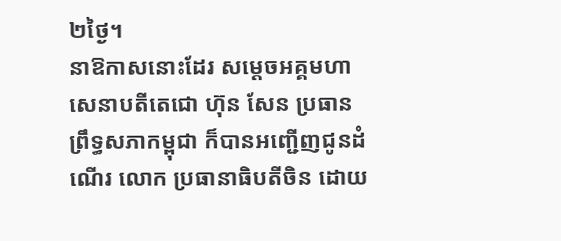២ថ្ងៃ។
នាឱកាសនោះដែរ សម្ដេចអគ្គមហាសេនាបតីតេជោ ហ៊ុន សែន ប្រធានព្រឹទ្ធសភាកម្ពុជា ក៏បានអញ្ជើញជូនដំណើរ លោក ប្រធានាធិបតីចិន ដោយ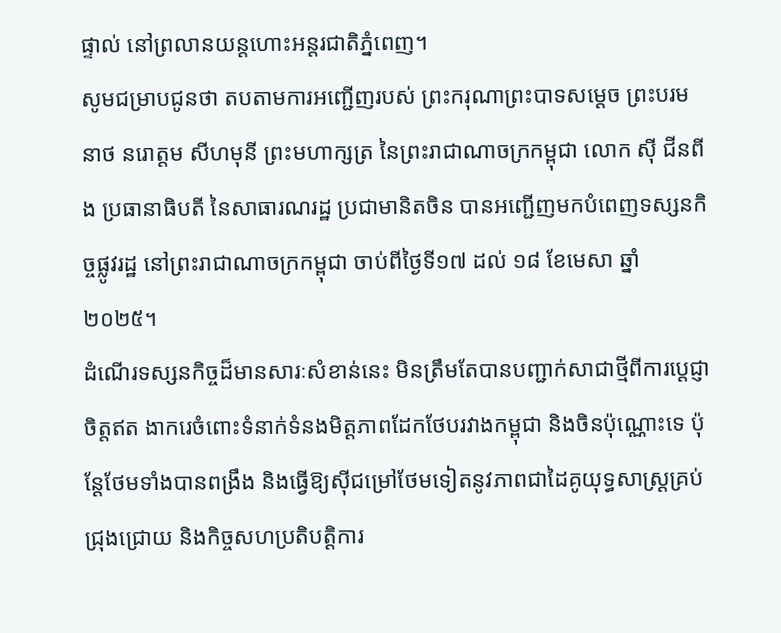ផ្ទាល់ នៅព្រលានយន្តហោះអន្តរជាតិភ្នំពេញ។
សូមជម្រាបជូនថា តបតាមការអញ្ជើញរបស់ ព្រះករុណាព្រះបាទសម្តេច ព្រះបរមនាថ នរោត្តម សីហមុនី ព្រះមហាក្សត្រ នៃព្រះរាជាណាចក្រកម្ពុជា លោក ស៊ី ជីនពីង ប្រធានាធិបតី នៃសាធារណរដ្ឋ ប្រជាមានិតចិន បានអញ្ជើញមកបំពេញទស្សនកិច្ចផ្លូវរដ្ឋ នៅព្រះរាជាណាចក្រកម្ពុជា ចាប់ពីថ្ងៃទី១៧ ដល់ ១៨ ខែមេសា ឆ្នាំ២០២៥។
ដំណើរទស្សនកិច្ចដ៏មានសារៈសំខាន់នេះ មិនត្រឹមតែបានបញ្ជាក់សាជាថ្មីពីការប្តេជ្ញាចិត្តឥត ងាករេចំពោះទំនាក់ទំនងមិត្តភាពដែកថែបរវាងកម្ពុជា និងចិនប៉ុណ្ណោះទេ ប៉ុន្តែថែមទាំងបានពង្រឹង និងធ្វើឱ្យស៊ីជម្រៅថែមទៀតនូវភាពជាដៃគូយុទ្ធសាស្ត្រគ្រប់ជ្រុងជ្រោយ និងកិច្ចសហប្រតិបត្តិការ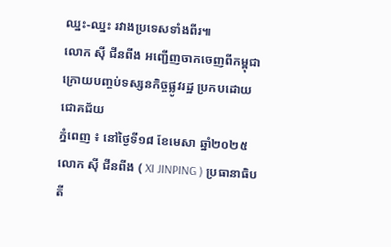ឈ្នះ-ឈ្នះ រវាងប្រទេសទាំងពីរ៕
លោក ស៊ី ជីនពីង អញ្ជើញចាកចេញពីកម្ពុជា ក្រោយបញ្ចប់ទស្សនកិច្ចផ្លូវរដ្ឋ ប្រកបដោយជោគជ័យ
ភ្នំពេញ ៖ នៅថ្ងៃទី១៨ ខែមេសា ឆ្នាំ២០២៥ លោក ស៊ី ជីនពីង ( XI JINPING ) ប្រធានាធិបតី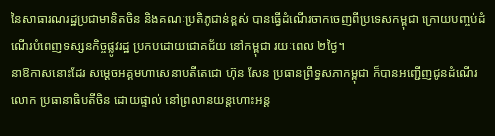នៃសាធារណរដ្ឋប្រជាមានិតចិន និងគណៈប្រតិភូជាន់ខ្ពស់ បានធ្វើដំណើរចាកចេញពីប្រទេសកម្ពុជា ក្រោយបញ្ចប់ដំណើរបំពេញទស្សនកិច្ចផ្លូវរដ្ឋ ប្រកបដោយជោគជ័យ នៅកម្ពុជា រយៈពេល ២ថ្ងៃ។
នាឱកាសនោះដែរ សម្ដេចអគ្គមហាសេនាបតីតេជោ ហ៊ុន សែន ប្រធានព្រឹទ្ធសភាកម្ពុជា ក៏បានអញ្ជើញជូនដំណើរ លោក ប្រធានាធិបតីចិន ដោយផ្ទាល់ នៅព្រលានយន្តហោះអន្ត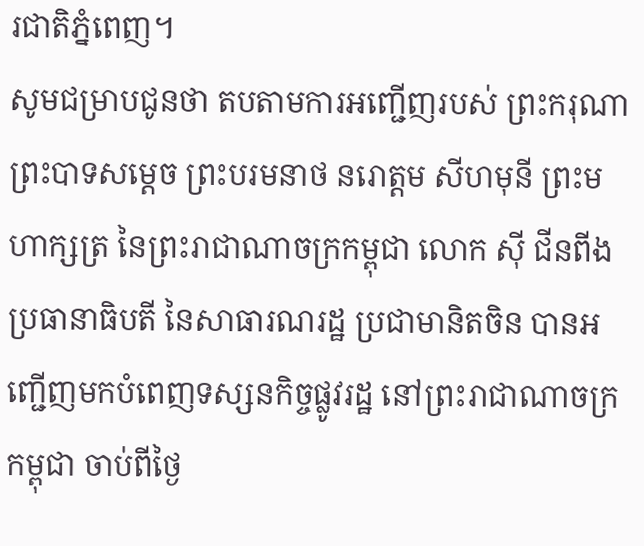រជាតិភ្នំពេញ។
សូមជម្រាបជូនថា តបតាមការអញ្ជើញរបស់ ព្រះករុណាព្រះបាទសម្តេច ព្រះបរមនាថ នរោត្តម សីហមុនី ព្រះមហាក្សត្រ នៃព្រះរាជាណាចក្រកម្ពុជា លោក ស៊ី ជីនពីង ប្រធានាធិបតី នៃសាធារណរដ្ឋ ប្រជាមានិតចិន បានអញ្ជើញមកបំពេញទស្សនកិច្ចផ្លូវរដ្ឋ នៅព្រះរាជាណាចក្រកម្ពុជា ចាប់ពីថ្ងៃ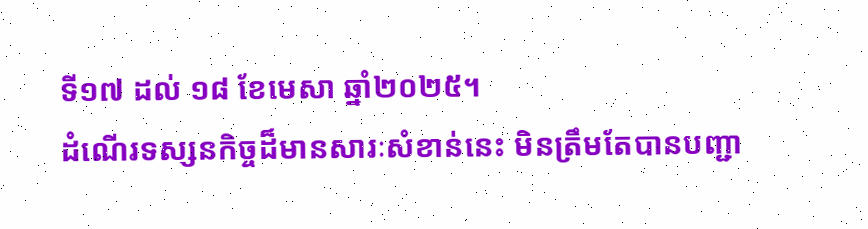ទី១៧ ដល់ ១៨ ខែមេសា ឆ្នាំ២០២៥។
ដំណើរទស្សនកិច្ចដ៏មានសារៈសំខាន់នេះ មិនត្រឹមតែបានបញ្ជា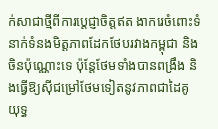ក់សាជាថ្មីពីការប្តេជ្ញាចិត្តឥត ងាករេចំពោះទំនាក់ទំនងមិត្តភាពដែកថែបរវាងកម្ពុជា និងចិនប៉ុណ្ណោះទេ ប៉ុន្តែថែមទាំងបានពង្រឹង និងធ្វើឱ្យស៊ីជម្រៅថែមទៀតនូវភាពជាដៃគូយុទ្ធ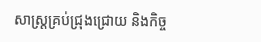សាស្ត្រគ្រប់ជ្រុងជ្រោយ និងកិច្ច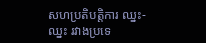សហប្រតិបត្តិការ ឈ្នះ-ឈ្នះ រវាងប្រទេ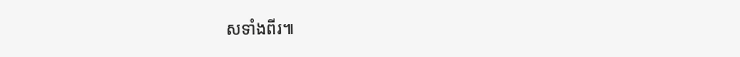សទាំងពីរ៕